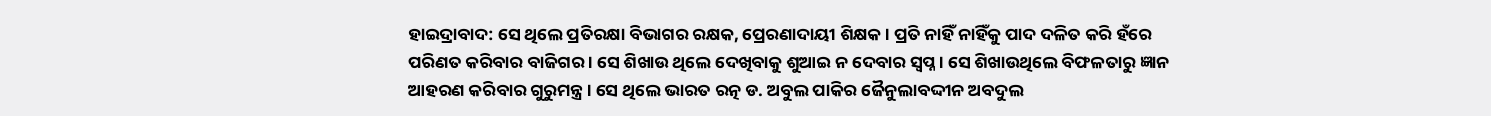ହାଇଦ୍ରାବାଦ: ସେ ଥିଲେ ପ୍ରତିରକ୍ଷା ବିଭାଗର ରକ୍ଷକ, ପ୍ରେରଣାଦାୟୀ ଶିକ୍ଷକ । ପ୍ରତି ନାହିଁ ନାହିଁକୁ ପାଦ ଦଳିତ କରି ହଁରେ ପରିଣତ କରିବାର ବାଜିଗର । ସେ ଶିଖାଉ ଥିଲେ ଦେଖିବାକୁ ଶୁଆଇ ନ ଦେବାର ସ୍ବପ୍ନ । ସେ ଶିଖାଉଥିଲେ ବିଫଳତାରୁ ଜ୍ଞାନ ଆହରଣ କରିବାର ଗୁରୁମନ୍ତ୍ର । ସେ ଥିଲେ ଭାରତ ରତ୍ନ ଡ. ଅବୁଲ ପାକିର ଜୈନୁଲାବଦ୍ଦୀନ ଅବଦୁଲ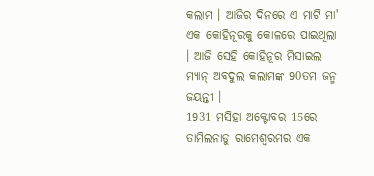କଲାମ । ଆଜିର ଦିନରେ ଏ ମାଟି ମା' ଏକ କୋହିନୂରକୁ କୋଳରେ ପାଇଥିଲା । ଆଜି ସେହି କୋହିନୂର ମିସାଇଲ ମ୍ୟାନ୍ ଅବଦୁଲ କଲାମଙ୍କ 90ତମ ଜନ୍ମ ଜୟନ୍ତୀ ।
1931 ମସିହା ଅକ୍ଟୋବର 15ରେ ତାମିଲନାଡୁ ରାମେଶ୍ୱରମର ଏକ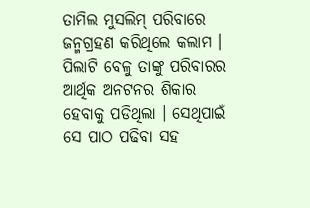ତାମିଲ ମୁସଲିମ୍ ପରିବାରେ ଜନ୍ମଗ୍ରହଣ କରିଥିଲେ କଲାମ । ପିଲାଟି ବେଳୁ ତାଙ୍କୁ ପରିବାରର ଆର୍ଥିକ ଅନଟନର ଶିକାର ହେବାକୁ ପଡିଥିଲା । ସେଥିପାଇଁ ସେ ପାଠ ପଢିବା ସହ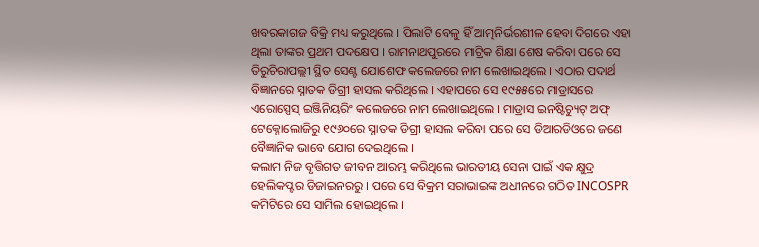ଖବରକାଗଜ ବିକ୍ରି ମଧ୍ୟ କରୁଥିଲେ । ପିଲାଟି ବେଳୁ ହିଁ ଆତ୍ମନିର୍ଭରଶୀଳ ହେବା ଦିଗରେ ଏହା ଥିଲା ତାଙ୍କର ପ୍ରଥମ ପଦକ୍ଷେପ । ରାମନାଥପୁରରେ ମାଟ୍ରିକ ଶିକ୍ଷା ଶେଷ କରିବା ପରେ ସେ ତିରୁଚିରାପଲ୍ଲୀ ସ୍ଥିତ ସେଣ୍ଟ ଯୋଶେଫ କଲେଜରେ ନାମ ଲେଖାଇଥିଲେ । ଏଠାର ପଦାର୍ଥ ବିଜ୍ଞାନରେ ସ୍ନାତକ ଡିଗ୍ରୀ ହାସଲ କରିଥିଲେ । ଏହାପରେ ସେ ୧୯୫୫ରେ ମାଡ୍ରାସରେ ଏରୋସ୍ପେସ୍ ଇଞ୍ଜିନିୟରିଂ କଲେଜରେ ନାମ ଲେଖାଇଥିଲେ । ମାଡ୍ରାସ ଇନଷ୍ଟିଚ୍ୟୁଟ୍ ଅଫ୍ ଟେକ୍ନୋଲୋଜିରୁ ୧୯୬୦ରେ ସ୍ନାତକ ଡିଗ୍ରୀ ହାସଲ କରିବା ପରେ ସେ ଡିଆରଡିଓରେ ଜଣେ ବୈଜ୍ଞାନିକ ଭାବେ ଯୋଗ ଦେଇଥିଲେ ।
କଲାମ ନିଜ ବୃତ୍ତିଗତ ଜୀବନ ଆରମ୍ଭ କରିଥିଲେ ଭାରତୀୟ ସେନା ପାଇଁ ଏକ କ୍ଷୁଦ୍ର ହେଲିକପ୍ଟର ଡିଜାଇନରରୁ । ପରେ ସେ ବିକ୍ରମ ସରାଭାଇଙ୍କ ଅଧୀନରେ ଗଠିତ INCOSPR କମିଟିରେ ସେ ସାମିଲ ହୋଇଥିଲେ ।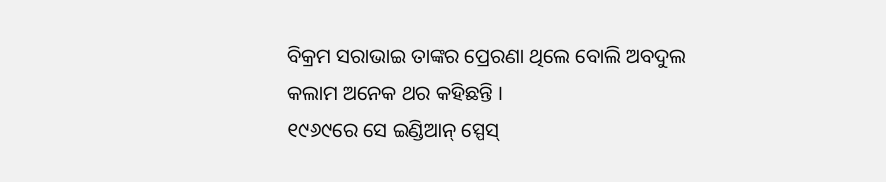ବିକ୍ରମ ସରାଭାଇ ତାଙ୍କର ପ୍ରେରଣା ଥିଲେ ବୋଲି ଅବଦୁଲ କଲାମ ଅନେକ ଥର କହିଛନ୍ତି ।
୧୯୬୯ରେ ସେ ଇଣ୍ଡିଆନ୍ ସ୍ପେସ୍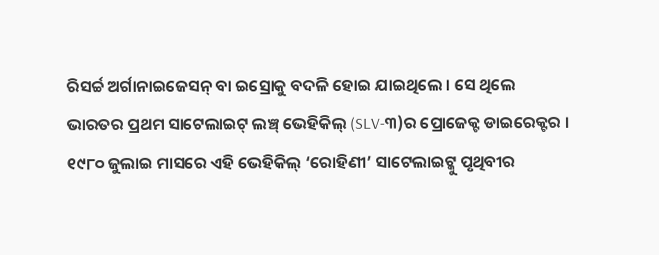ରିସର୍ଚ୍ଚ ଅର୍ଗାନାଇଜେସନ୍ ବା ଇସ୍ରୋକୁ ବଦଳି ହୋଇ ଯାଇଥିଲେ । ସେ ଥିଲେ ଭାରତର ପ୍ରଥମ ସାଟେଲାଇଟ୍ ଲଞ୍ଚ୍ ଭେହିକିଲ୍ (SLV-୩)ର ପ୍ରୋଜେକ୍ଟ ଡାଇରେକ୍ଟର । ୧୯୮୦ ଜୁଲାଇ ମାସରେ ଏହି ଭେହିକିଲ୍ ‘ରୋହିଣୀ’ ସାଟେଲାଇଟ୍କୁ ପୃଥିବୀର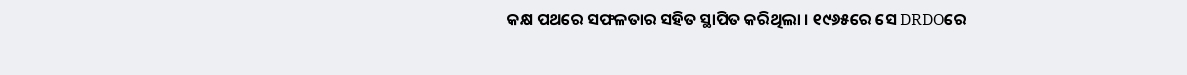କକ୍ଷ ପଥରେ ସଫଳତାର ସହିତ ସ୍ଥାପିତ କରିଥିଲା । ୧୯୬୫ରେ ସେ DRDOରେ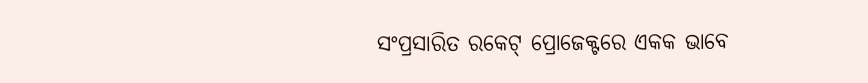ସଂପ୍ରସାରିତ ରକେଟ୍ ପ୍ରୋଜେକ୍ଟରେ ଏକକ ଭାବେ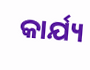କାର୍ଯ୍ୟ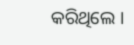କରିଥିଲେ ।